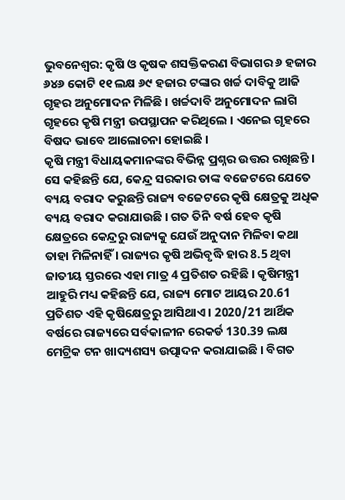ଭୁବନେଶ୍ବର: କୃଷି ଓ କୃଷକ ଶସକ୍ତିକରଣ ବିଭାଗର ୬ ହଜାର ୬୪୬ କୋଟି ୧୧ ଲକ୍ଷ ୬୯ ହଜାର ଟଙ୍କାର ଖର୍ଚ୍ଚ ଦାବିକୁ ଆଜି ଗୃହର ଅନୁମୋଦନ ମିଳିଛି । ଖର୍ଚ୍ଚଦାବି ଅନୁମୋଦନ ଲାଗି ଗୃହରେ କୃଷି ମନ୍ତ୍ରୀ ଉପସ୍ଥାପନ କରିଥିଲେ । ଏନେଇ ଗୃହରେ ବିଷଦ ଭାବେ ଆଲୋଚନା ହୋଇଛି ।
କୃଷି ମନ୍ତ୍ରୀ ବିଧାୟକମାନଙ୍କର ବିଭିନ୍ନ ପ୍ରଶ୍ନର ଉତ୍ତର ରଖିଛନ୍ତି । ସେ କହିଛନ୍ତି ଯେ, କେନ୍ଦ୍ର ସରକାର ତାଙ୍କ ବଜେଟରେ ଯେତେ ବ୍ୟୟ ବରାଦ କରୁଛନ୍ତି ରାଜ୍ୟ ବଜେଟରେ କୃଷି କ୍ଷେତ୍ରକୁ ଅଧିକ ବ୍ୟୟ ବରାଦ କରାଯାଉଛି । ଗତ ତିନି ବର୍ଷ ହେବ କୃଷି କ୍ଷେତ୍ରରେ କେନ୍ଦ୍ରରୁ ରାଜ୍ୟକୁ ଯେଉଁ ଅନୁଦାନ ମିଳିବା କଥା ତାହା ମିଳିନାହିଁ । ରାଜ୍ୟର କୃଷି ଅଭିବୃଦ୍ଧି ହାର 8.5 ଥିବା ଜାତୀୟ ସ୍ତରରେ ଏହା ମାତ୍ର 4 ପ୍ରତିଶତ ରହିଛି । କୃଷିମନ୍ତ୍ରୀ ଆହୁରି ମଧ୍ୟ କହିଛନ୍ତି ଯେ, ରାଜ୍ୟ ମୋଟ ଆୟର 20.61 ପ୍ରତିଶତ ଏହି କୃଷିକ୍ଷେତ୍ରରୁ ଆସିଥାଏ । 2020/21 ଆର୍ଥିକ ବର୍ଷରେ ରାଜ୍ୟରେ ସର୍ବକାଳୀନ ରେକର୍ଡ 130.39 ଲକ୍ଷ ମେଟ୍ରିକ ଟନ ଖାଦ୍ୟଶସ୍ୟ ଉତ୍ପାଦନ କରାଯାଇଛି । ବିଗତ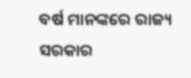ବର୍ଷ ମାନଙ୍କରେ ରାଜ୍ୟ ସରକାର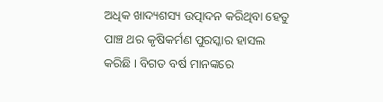ଅଧିକ ଖାଦ୍ୟଶସ୍ୟ ଉତ୍ପାଦନ କରିଥିବା ହେତୁ ପାଞ୍ଚ ଥର କୃଷିକର୍ମଣ ପୁରସ୍କାର ହାସଲ କରିଛି । ବିଗତ ବର୍ଷ ମାନଙ୍କରେ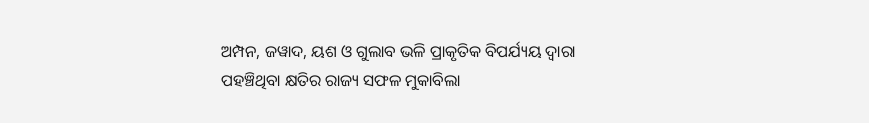ଅମ୍ପନ, ଜୱାଦ, ୟଶ ଓ ଗୁଲାବ ଭଳି ପ୍ରାକୃତିକ ବିପର୍ଯ୍ୟୟ ଦ୍ଵାରା ପହଞ୍ଚିଥିବା କ୍ଷତିର ରାଜ୍ୟ ସଫଳ ମୁକାବିଲା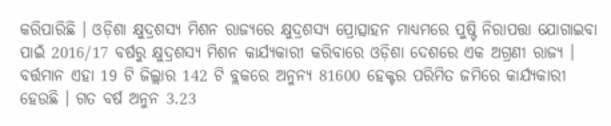କରିପାରିଛି । ଓଡ଼ିଶା କ୍ଷୁଦ୍ରଶସ୍ୟ ମିଶନ ରାଜ୍ୟରେ କ୍ଷୁଦ୍ରଶସ୍ୟ ପ୍ରୋତ୍ସାହନ ମାଧ୍ୟମରେ ପୁଷ୍ଟି ନିରାପତ୍ତା ଯୋଗାଇବା ପାଇଁ 2016/17 ବର୍ଷରୁ କ୍ଷୁଦ୍ରଶସ୍ୟ ମିଶନ କାର୍ଯ୍ୟକାରୀ କରିବାରେ ଓଡ଼ିଶା ଦେଶରେ ଏକ ଅଗ୍ରଣୀ ରାଜ୍ୟ ।
ବର୍ତ୍ତମାନ ଏହା 19 ଟି ଜିଲ୍ଲାର 142 ଟି ବ୍ଲକରେ ଅନୁନ୍ୟ 81600 ହେକ୍ଟର ପରିମିତ ଜମିରେ କାର୍ଯ୍ୟକାରୀ ହେଉଛି । ଗତ ବର୍ଷ ଅନୁନ 3.23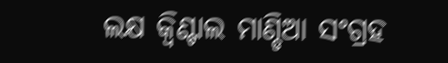ଲକ୍ଷ କ୍ୱିଣ୍ଟାଲ ମାଣ୍ଡିଆ ସଂଗ୍ରହ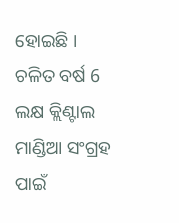ହୋଇଛି । ଚଳିତ ବର୍ଷ 6 ଲକ୍ଷ କ୍ଲିଣ୍ଟାଲ ମାଣ୍ଡିଆ ସଂଗ୍ରହ ପାଇଁ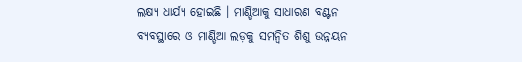ଲକ୍ଷ୍ୟ ଧାର୍ଯ୍ୟ ହୋଇଛି । ମାଣ୍ଡିଆକୁ ସାଧାରଣ ବଣ୍ଟନ ବ୍ୟବସ୍ଥାରେ ଓ ମାଣ୍ଡିଆ ଲଡ଼କୁ ସମନ୍ବିତ ଶିଶୁ ଉନ୍ନୟନ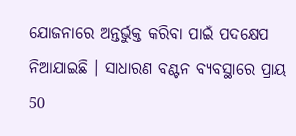ଯୋଜନାରେ ଅନ୍ତର୍ଭୁକ୍ତ କରିବା ପାଇଁ ପଦକ୍ଷେପ ନିଆଯାଇଛି । ସାଧାରଣ ବଣ୍ଟନ ବ୍ୟବସ୍ଥାରେ ପ୍ରାୟ 50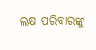ଲକ୍ଷ ପରିବାରଙ୍କୁ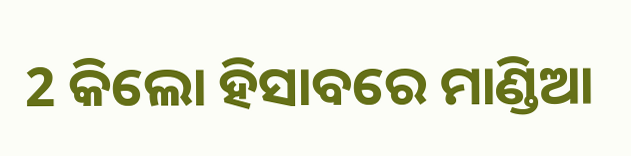2 କିଲୋ ହିସାବରେ ମାଣ୍ଡିଆ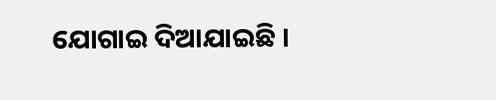ଯୋଗାଇ ଦିଆଯାଇଛି ।